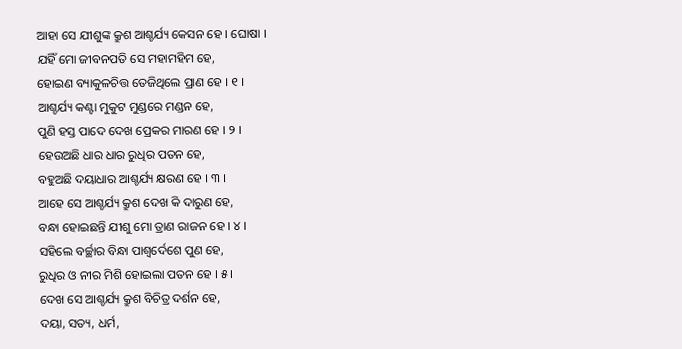ଆହା ସେ ଯୀଶୁଙ୍କ କ୍ରୁଶ ଆଶ୍ଚର୍ଯ୍ୟ କେସନ ହେ । ଘୋଷା ।
ଯହିଁ ମୋ ଜୀବନପତି ସେ ମହାମହିମ ହେ,
ହୋଇଣ ବ୍ୟାକୁଳଚିତ୍ତ ତେଜିଥିଲେ ପ୍ରାଣ ହେ । ୧ ।
ଆଶ୍ଚର୍ଯ୍ୟ କଣ୍ଟା ମୁକୁଟ ମୁଣ୍ଡରେ ମଣ୍ଡନ ହେ,
ପୁଣି ହସ୍ତ ପାଦେ ଦେଖ ପ୍ରେକର ମାରଣ ହେ । ୨ ।
ହେଉଅଛି ଧାର ଧାର ରୁଧିର ପତନ ହେ,
ବହୁଅଛି ଦୟାଧାର ଆଶ୍ଚର୍ଯ୍ୟ କ୍ଷରଣ ହେ । ୩ ।
ଆହେ ସେ ଆଶ୍ଚର୍ଯ୍ୟ କ୍ରୁଶ ଦେଖ କି ଦାରୁଣ ହେ,
ବନ୍ଧା ହୋଇଛନ୍ତି ଯୀଶୁ ମୋ ତ୍ରାଣ ରାଜନ ହେ । ୪ ।
ସହିଲେ ବର୍ଚ୍ଛାର ବିନ୍ଧା ପାଶ୍ୱର୍ଦେଶେ ପୁଣ ହେ,
ରୁଧିର ଓ ନୀର ମିଶି ହୋଇଲା ପତନ ହେ । ୫ ।
ଦେଖ ସେ ଆଶ୍ଚର୍ଯ୍ୟ କ୍ରୁଶ ବିଚିତ୍ର ଦର୍ଶନ ହେ,
ଦୟା, ସତ୍ୟ, ଧର୍ମ,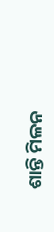ଶାନ୍ତି ମିଳନ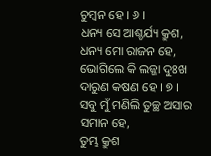ଚୁମ୍ବନ ହେ । ୬ ।
ଧନ୍ୟ ସେ ଆଶ୍ଚର୍ଯ୍ୟ କ୍ରୁଶ, ଧନ୍ୟ ମୋ ରାଜନ ହେ,
ଭୋଗିଲେ କି ଲଜ୍ଜା ଦୁଃଖ ଦାରୁଣ କଷଣ ହେ । ୭ ।
ସବୁ ମୁଁ ମଣିଲି ତୁଚ୍ଛ ଅସାର ସମାନ ହେ,
ତୁମ୍ଭ କ୍ରୁଶ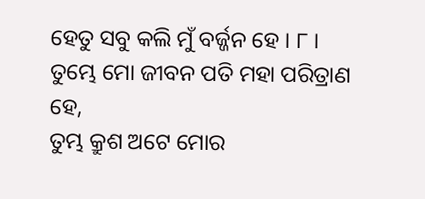ହେତୁ ସବୁ କଲି ମୁଁ ବର୍ଜ୍ଜନ ହେ । ୮ ।
ତୁମ୍ଭେ ମୋ ଜୀବନ ପତି ମହା ପରିତ୍ରାଣ ହେ,
ତୁମ୍ଭ କ୍ରୁଶ ଅଟେ ମୋର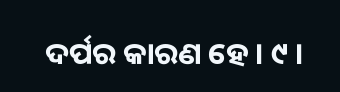ଦର୍ପର କାରଣ ହେ । ୯ ।